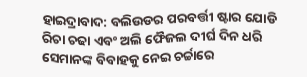ହାଇଦ୍ରାବାଦ: ବଲିଉଡର ପରବର୍ତ୍ତୀ ଷ୍ଟାର ଯୋଡି ରିଚା ଚଢା ଏବଂ ଅଲି ଫୈଜଲ ଦୀର୍ଘ ଦିନ ଧରି ସେମାନଙ୍କ ବିବାହକୁ ନେଇ ଚର୍ଚ୍ଚାରେ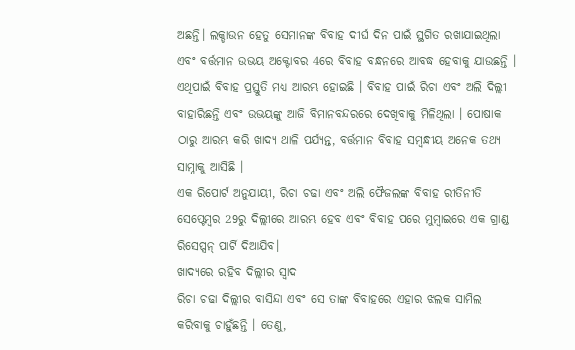ଅଛନ୍ତି। ଲକ୍ଡାଉନ ହେତୁ ସେମାନଙ୍କ ବିବାହ ଦୀର୍ଘ ଦିନ ପାଇଁ ସ୍ଥଗିତ ରଖାଯାଇଥିଲା ଏବଂ ବର୍ତ୍ତମାନ ଉଭୟ ଅକ୍ଟୋବର 4ରେ ବିବାହ ବନ୍ଧନରେ ଆବଦ୍ଧ ହେବାକୁ ଯାଉଛନ୍ତି । ଏଥିପାଇଁ ବିବାହ ପ୍ରସ୍ତୁତି ମଧ୍ୟ ଆରମ୍ଭ ହୋଇଛି । ବିବାହ ପାଇଁ ରିଚା ଏବଂ ଅଲି ଦିଲ୍ଲୀ ବାହାରିଛନ୍ତି ଏବଂ ଉଭୟଙ୍କୁ ଆଜି ବିମାନବନ୍ଦରରେ ଦେଖିବାକୁ ମିଳିଥିଲା । ପୋଷାକ ଠାରୁ ଆରମ୍ଭ କରି ଖାଦ୍ୟ ଥାଳି ପର୍ଯ୍ୟନ୍ତ, ବର୍ତ୍ତମାନ ବିବାହ ସମ୍ବନ୍ଧୀୟ ଅନେକ ତଥ୍ୟ ସାମ୍ନାକୁ ଆସିଛି ।
ଏକ ରିପୋର୍ଟ ଅନୁଯାୟୀ, ରିଚା ଚଢା ଏବଂ ଅଲି ଫୈଜଲଙ୍କ ବିବାହ ରୀତିନୀତି ସେପ୍ଟେମ୍ବର 29ରୁ ଦିଲ୍ଲୀରେ ଆରମ୍ଭ ହେବ ଏବଂ ବିବାହ ପରେ ମୁମ୍ବାଇରେ ଏକ ଗ୍ରାଣ୍ଡ ରିସେପ୍ସନ୍ ପାର୍ଟି ଦିଆଯିବ।
ଖାଦ୍ୟରେ ରହିବ ଦିଲ୍ଲୀର ସ୍ବାଦ
ରିଚା ଚଢା ଦିଲ୍ଲୀର ବାସିନ୍ଦା ଏବଂ ସେ ତାଙ୍କ ବିବାହରେ ଏହାର ଝଲକ ସାମିଲ କରିବାକୁ ଚାହୁଁଛନ୍ତି । ତେଣୁ,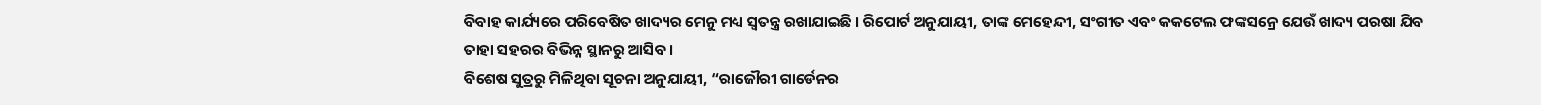ବିବାହ କାର୍ଯ୍ୟରେ ପରିବେଷିତ ଖାଦ୍ୟର ମେନୁ ମଧ୍ୟ ସ୍ୱତନ୍ତ୍ର ରଖାଯାଇଛି । ରିପୋର୍ଟ ଅନୁଯାୟୀ, ତାଙ୍କ ମେହେନ୍ଦୀ, ସଂଗୀତ ଏବଂ କକଟେଲ ଫଙ୍କସନ୍ରେ ଯେଉଁ ଖାଦ୍ୟ ପରଷା ଯିବ ତାହା ସହରର ବିଭିନ୍ନ ସ୍ଥାନରୁ ଆସିବ ।
ବିଶେଷ ସୁତ୍ରରୁ ମିଳିଥିବା ସୂଚନା ଅନୁଯାୟୀ, “ରାଜୌରୀ ଗାର୍ଡେନର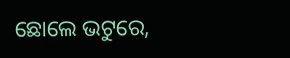ଛୋଲେ ଭଟୁରେ,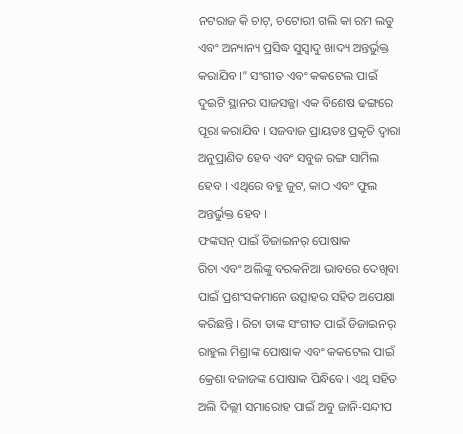ନଟରାଜ କି ଚାଟ୍, ଚଟୋରୀ ଗଲି କା ରମ ଲଡୁ ଏବଂ ଅନ୍ୟାନ୍ୟ ପ୍ରସିଦ୍ଧ ସୁସ୍ବାଦୁ ଖାଦ୍ୟ ଅନ୍ତର୍ଭୁକ୍ତ କରାଯିବ।” ସଂଗୀତ ଏବଂ କକଟେଲ ପାଇଁ ଦୁଇଟି ସ୍ଥାନର ସାଜସଜ୍ଜା ଏକ ବିଶେଷ ଢଙ୍ଗରେ ପୂରା କରାଯିବ । ସଜବାଜ ପ୍ରାୟତଃ ପ୍ରକୃତି ଦ୍ୱାରା ଅନୁପ୍ରାଣିତ ହେବ ଏବଂ ସବୁଜ ରଙ୍ଗ ସାମିଲ ହେବ । ଏଥିରେ ବହୁ ଜୁଟ, କାଠ ଏବଂ ଫୁଲ ଅନ୍ତର୍ଭୁକ୍ତ ହେବ ।
ଫଙ୍କସନ୍ ପାଇଁ ଡିଜାଇନର୍ ପୋଷାକ
ରିଚା ଏବଂ ଅଲିଙ୍କୁ ବରକନିଆ ଭାବରେ ଦେଖିବା ପାଇଁ ପ୍ରଶଂସକମାନେ ଉତ୍ସାହର ସହିତ ଅପେକ୍ଷା କରିଛନ୍ତି । ରିଚା ତାଙ୍କ ସଂଗୀତ ପାଇଁ ଡିଜାଇନର୍ ରାହୁଲ ମିଶ୍ରାଙ୍କ ପୋଷାକ ଏବଂ କକଟେଲ ପାଇଁ କ୍ରେଶା ବଜାଜଙ୍କ ପୋଷାକ ପିନ୍ଧିବେ। ଏଥି ସହିତ ଅଲି ଦିଲ୍ଲୀ ସମାରୋହ ପାଇଁ ଅବୁ ଜାନି-ସନ୍ଦୀପ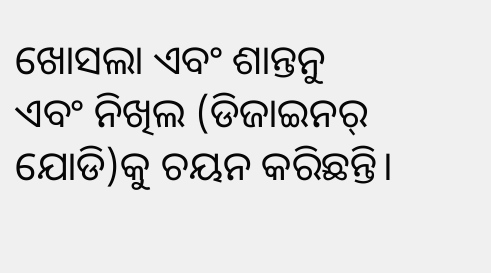ଖୋସଲା ଏବଂ ଶାନ୍ତନୁ ଏବଂ ନିଖିଲ (ଡିଜାଇନର୍ ଯୋଡି)କୁ ଚୟନ କରିଛନ୍ତି।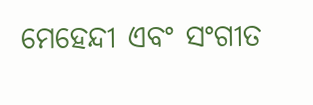ମେହେନ୍ଦୀ ଏବଂ ସଂଗୀତ